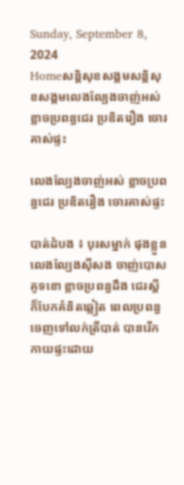Sunday, September 8, 2024
Homeសន្ដិសុខសង្គមសន្តិសុខសង្គមលេងល្បែងចាញ់អស់ ខ្លាចប្រពន្ធជេរ ប្រឌិតរឿង ចោរគាស់ផ្ទះ

លេងល្បែងចាញ់អស់ ខ្លាចប្រពន្ធជេរ ប្រឌិតរឿង ចោរគាស់ផ្ទះ

បាត់ដំបង ៖ បុរសម្នាក់ ផុងខ្លួនលេងល្បែងស៊ីសង ចាញ់បោសគូទខោ ខ្លាចប្រពន្ធដឹង ជេរស្តី ក៏បែកគំនិតឆ្លៀត ពេលប្រពន្ធចេញទៅលក់ត្រីបាត់ បានរើកកាយផ្ទះដោយ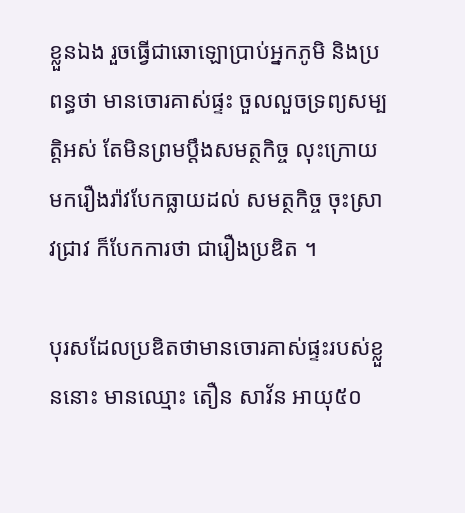ខ្លួនឯង រួចធ្វើជាឆោឡោប្រាប់អ្នកភូមិ និងប្រពន្ធថា មានចោរគាស់ផ្ទះ ចួលលួចទ្រព្យសម្បត្តិអស់ តែមិនព្រមប្តឹងសមត្ថកិច្ច លុះក្រោយមករឿងរ៉ាវបែកធ្លាយដល់ សមត្ថកិច្ច ចុះស្រាវជ្រាវ ក៏បែកការថា ជារឿងប្រឌិត ។

បុរសដែលប្រឌិតថាមានចោរគាស់ផ្ទះរបស់ខ្លួននោះ មានឈ្មោះ តឿន សាវ័ន អាយុ៥០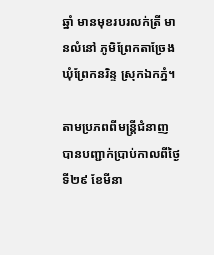ឆ្នាំ មានមុខរបរលក់ត្រី មានលំនៅ ភូមិព្រែកតាច្រែង ឃុំព្រែកនរិន្ទ ស្រុកឯកភ្នំ។

តាមប្រភពពីមន្ត្រីជំនាញ បានបញ្ជាក់ប្រាប់កាលពីថ្ងៃទី២៩ ខែមីនា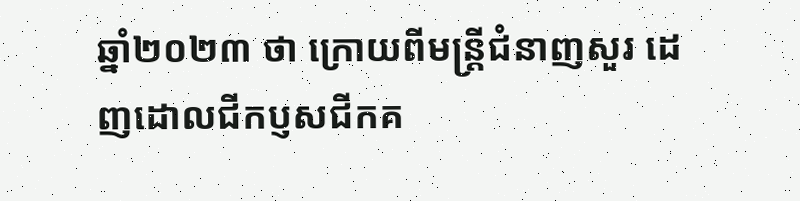ឆ្នាំ២០២៣ ថា ក្រោយពីមន្ត្រីជំនាញសួរ ដេញដោលជីកប្ញសជីកគ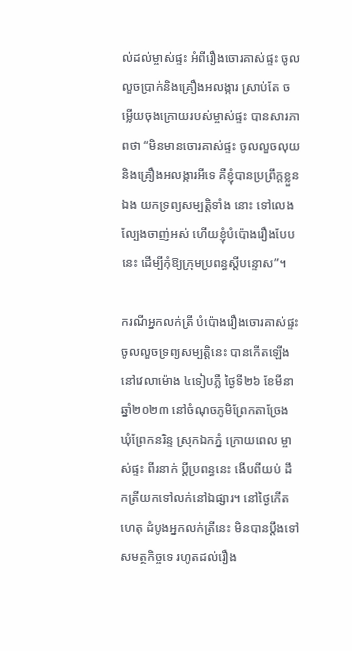ល់ដល់ម្ចាស់ផ្ទះ អំពីរឿងចោរគាស់ផ្ទះ ចូលលួចប្រាក់និងគ្រឿងអលង្ការ ស្រាប់តែ ចម្លើយចុងក្រោយរបស់ម្ចាស់ផ្ទះ បានសារភាពថា “មិនមានចោរគាស់ផ្ទះ ចូលលួចលុយនិងគ្រឿងអលង្ការអីទេ គឺខ្ញុំបានប្រព្រឹក្តខ្លួនឯង យកទ្រព្យសម្បត្តិទាំង នោះ ទៅលេងល្បែងចាញ់អស់ ហើយខ្ញុំបំប៉ោងរឿងបែបនេះ ដើម្បីកុំឱ្យក្រុមប្រពន្ធស្តីបន្ទោស”។

ករណីអ្នកលក់ត្រី បំប៉ោងរឿងចោរគាស់ផ្ទះ ចូលលួចទ្រព្យសម្បត្តិនេះ បានកើតឡើងនៅវេលាម៉ោង ៤ទៀបភ្លឺ ថ្ងៃទី២៦ ខែមីនា ឆ្នាំ២០២៣ នៅចំណុចភូមិព្រែកតាច្រែង ឃុំព្រែកនរិន្ទ ស្រុកឯកភ្នំ ក្រោយពេល ម្ចាស់ផ្ទះ ពីរនាក់ ប្តីប្រពន្ធនេះ ងើបពីយប់ ដឹកត្រីយកទៅលក់នៅឯផ្សារ។ នៅថ្ងៃកើតហេតុ ដំបូងអ្នកលក់ត្រីនេះ មិនបានប្តឹងទៅ សមត្ថកិច្ចទេ រហូតដល់រឿង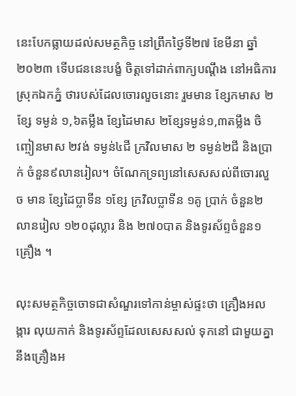នេះបែកធ្លាយដល់សមត្ថកិច្ច នៅព្រឹកថ្ងៃទី២៧ ខែមីនា ឆ្នាំ២០២៣ ទើបជននេះបង្ខំ ចិត្តទៅដាក់ពាក្យបណ្តឹង នៅអធិការស្រុកឯកភ្នំ ថារបស់ដែលចោរលួចនោះ រួមមាន ខ្សែកមាស ២ខ្សែ ទម្ងន់ ១,៦តម្លឹង ខ្សែដៃមាស ២ខ្សែទម្ងន់១,៣តម្លឹង ចិញ្ចៀនមាស ២វង់ ទម្ងន់៤ជី ក្រវិលមាស ២ ទម្ងន់២ជី និងប្រាក់ ចំនួន៩លានរៀល។ ចំណែកទ្រព្យនៅសេសសល់ពីចោរលួច មាន ខ្សែដៃប្លាទីន ១ខ្សែ ក្រវិលប្លាទីន ១គូ ប្រាក់ ចំនួន២លានរៀល ១២០ដុល្លារ និង ២៧០បាត និងទូរស័ព្ទចំនួន១គ្រឿង ។

លុះសមត្ថកិច្ចចោទជាសំណួរទៅកាន់ម្ចាស់ផ្ទះថា គ្រឿងអលង្ការ លុយកាក់ និងទូរស័ព្ទដែលសេសសល់ ទុកនៅ ជាមួយគ្នានឹងគ្រឿងអ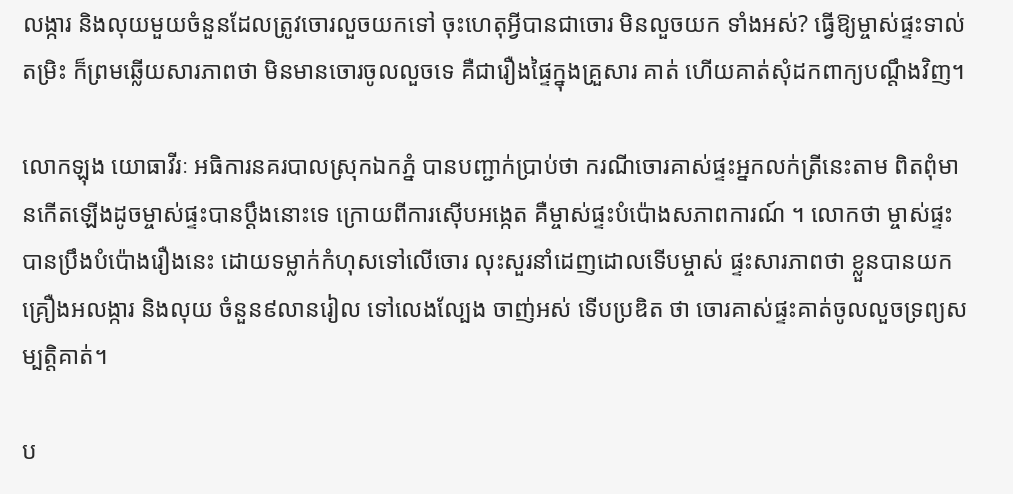លង្ការ និងលុយមួយចំនួនដែលត្រូវចោរលួចយកទៅ ចុះហេតុអ្វីបានជាចោរ មិនលួចយក ទាំងអស់? ធ្វើឱ្យម្ចាស់ផ្ទះទាល់តម្រិះ ក៏ព្រមឆ្លើយសារភាពថា មិនមានចោរចូលលួចទេ គឺជារឿងផ្ទៃក្នុងគ្រួសារ គាត់ ហើយគាត់សុំដកពាក្យបណ្តឹងវិញ។

លោកឡុង យោធាវីរៈ អធិការនគរបាលស្រុកឯកភ្នំ បានបញ្ជាក់ប្រាប់ថា ករណីចោរគាស់ផ្ទះអ្នកលក់ត្រីនេះតាម ពិតពុំមានកើតឡើងដូចម្ចាស់ផ្ទះបានប្តឹងនោះទេ ក្រោយពីការស៊ើបអង្កេត គឺម្ចាស់ផ្ទះបំប៉ោងសភាពការណ៍ ។ លោកថា ម្ចាស់ផ្ទះបានប្រឹងបំប៉ោងរឿងនេះ ដោយទម្លាក់កំហុសទៅលើចោរ លុះសួរនាំដេញដោលទើបម្ចាស់ ផ្ទះសារភាពថា ខ្លួនបានយកគ្រឿងអលង្ការ និងលុយ ចំនួន៩លានរៀល ទៅលេងល្បែង ចាញ់អស់ ទើបប្រឌិត ថា ចោរគាស់ផ្ទះគាត់ចូលលួចទ្រព្យសម្បត្តិគាត់។

ប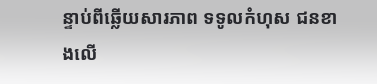ន្ទាប់ពីឆ្លើយសារភាព ទទូលកំហុស ជនខាងលើ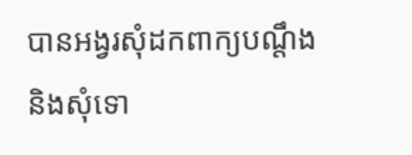បានអង្វរសុំដកពាក្យបណ្តឹង និងសុំទោ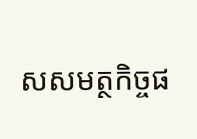សសមត្ថកិច្ចផ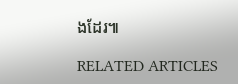ងដែរ៕

RELATED ARTICLES